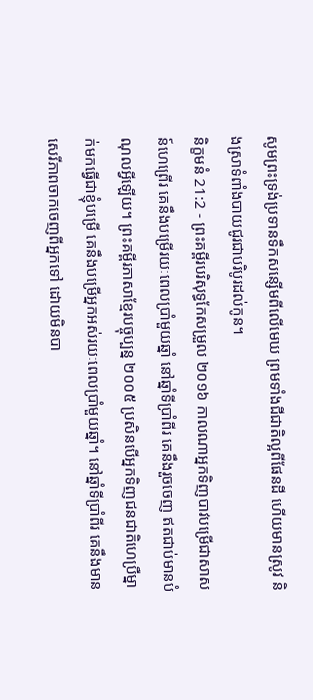សូមព្រះទ្រង់ប្រទានទឹកសន្សើមពីលើមេឃ ព្រមទាំងជីជាតិល្អពីផែនដី ហើយមានស្រូវ និងស្រាទំពាំងបាយជូរជាបរិបូរដល់កូន។
និក្ខមនំ 21:2 - ព្រះគម្ពីរបរិសុទ្ធកែសម្រួល ២០១៦ កាលណាអ្នកទិញបាវបម្រើជាសាសន៍ហេព្រើរ គេនឹងបម្រើរយៈពេលប្រាំមួយឆ្នាំ នៅឆ្នាំទីប្រាំពីរ គេនឹងរួចចេញ ឥតជាប់មានបំណុលអ្វីឡើយ។ ព្រះគម្ពីរភាសាខ្មែរបច្ចុប្បន្ន ២០០៥ ប្រសិនបើអ្នកទិញជនជាតិហេប្រឺម្នាក់មកធ្វើជាខ្ញុំបម្រើ គេនឹងបម្រើអ្នកអស់រយៈពេលប្រាំមួយឆ្នាំ។ នៅឆ្នាំទីប្រាំពីរ គេនឹងមានសេរីភាពចាកចេញពីអ្នកទៅ ដោយមិនបា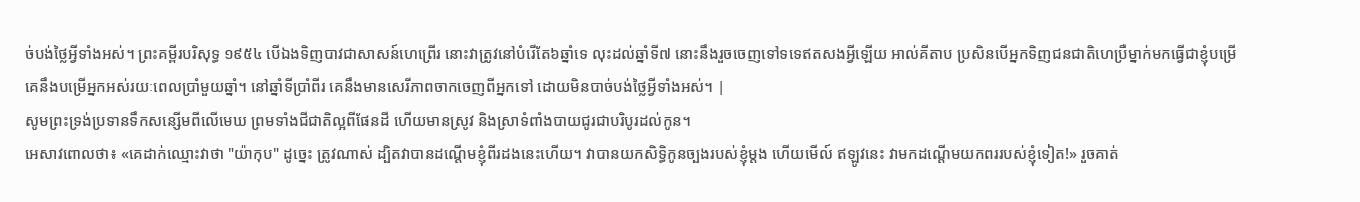ច់បង់ថ្លៃអ្វីទាំងអស់។ ព្រះគម្ពីរបរិសុទ្ធ ១៩៥៤ បើឯងទិញបាវជាសាសន៍ហេព្រើរ នោះវាត្រូវនៅបំរើតែ៦ឆ្នាំទេ លុះដល់ឆ្នាំទី៧ នោះនឹងរួចចេញទៅទទេឥតសងអ្វីឡើយ អាល់គីតាប ប្រសិនបើអ្នកទិញជនជាតិហេប្រឺម្នាក់មកធ្វើជាខ្ញុំបម្រើ គេនឹងបម្រើអ្នកអស់រយៈពេលប្រាំមួយឆ្នាំ។ នៅឆ្នាំទីប្រាំពីរ គេនឹងមានសេរីភាពចាកចេញពីអ្នកទៅ ដោយមិនបាច់បង់ថ្លៃអ្វីទាំងអស់។ |
សូមព្រះទ្រង់ប្រទានទឹកសន្សើមពីលើមេឃ ព្រមទាំងជីជាតិល្អពីផែនដី ហើយមានស្រូវ និងស្រាទំពាំងបាយជូរជាបរិបូរដល់កូន។
អេសាវពោលថា៖ «គេដាក់ឈ្មោះវាថា "យ៉ាកុប" ដូច្នេះ ត្រូវណាស់ ដ្បិតវាបានដណ្តើមខ្ញុំពីរដងនេះហើយ។ វាបានយកសិទ្ធិកូនច្បងរបស់ខ្ញុំម្តង ហើយមើល៍ ឥឡូវនេះ វាមកដណ្តើមយកពររបស់ខ្ញុំទៀត!» រួចគាត់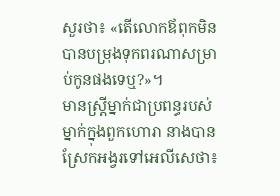សួរថា៖ «តើលោកឪពុកមិនបានបម្រុងទុកពរណាសម្រាប់កូនផងទេឬ?»។
មានស្ត្រីម្នាក់ជាប្រពន្ធរបស់ម្នាក់ក្នុងពួកហោរា នាងបានស្រែកអង្វរទៅអេលីសេថា៖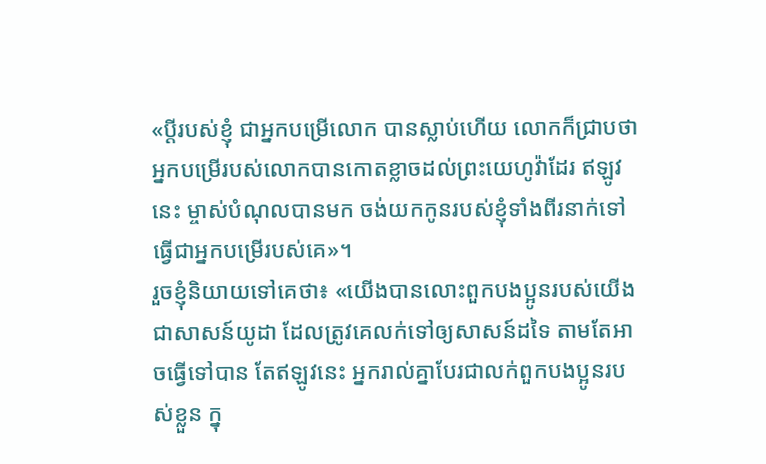«ប្តីរបស់ខ្ញុំ ជាអ្នកបម្រើលោក បានស្លាប់ហើយ លោកក៏ជ្រាបថា អ្នកបម្រើរបស់លោកបានកោតខ្លាចដល់ព្រះយេហូវ៉ាដែរ ឥឡូវនេះ ម្ចាស់បំណុលបានមក ចង់យកកូនរបស់ខ្ញុំទាំងពីរនាក់ទៅធ្វើជាអ្នកបម្រើរបស់គេ»។
រួចខ្ញុំនិយាយទៅគេថា៖ «យើងបានលោះពួកបងប្អូនរបស់យើងជាសាសន៍យូដា ដែលត្រូវគេលក់ទៅឲ្យសាសន៍ដទៃ តាមតែអាចធ្វើទៅបាន តែឥឡូវនេះ អ្នករាល់គ្នាបែរជាលក់ពួកបងប្អូនរបស់ខ្លួន ក្នុ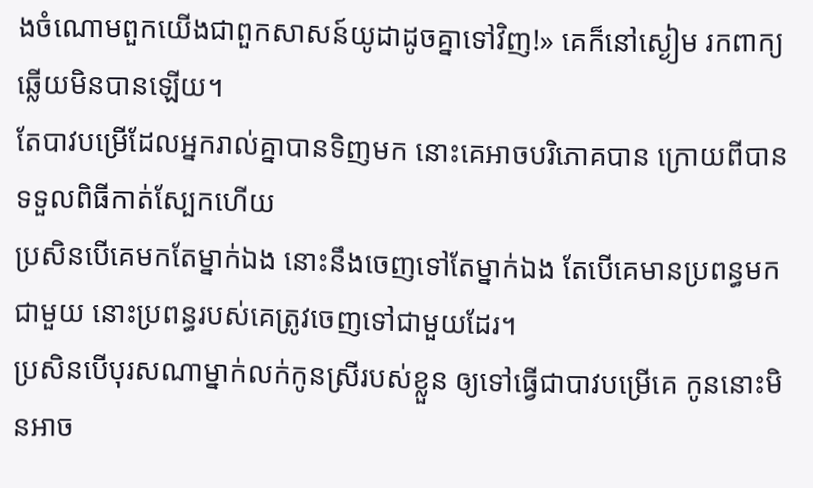ងចំណោមពួកយើងជាពួកសាសន៍យូដាដូចគ្នាទៅវិញ!» គេក៏នៅស្ងៀម រកពាក្យឆ្លើយមិនបានឡើយ។
តែបាវបម្រើដែលអ្នករាល់គ្នាបានទិញមក នោះគេអាចបរិភោគបាន ក្រោយពីបានទទួលពិធីកាត់ស្បែកហើយ
ប្រសិនបើគេមកតែម្នាក់ឯង នោះនឹងចេញទៅតែម្នាក់ឯង តែបើគេមានប្រពន្ធមកជាមួយ នោះប្រពន្ធរបស់គេត្រូវចេញទៅជាមួយដែរ។
ប្រសិនបើបុរសណាម្នាក់លក់កូនស្រីរបស់ខ្លួន ឲ្យទៅធ្វើជាបាវបម្រើគេ កូននោះមិនអាច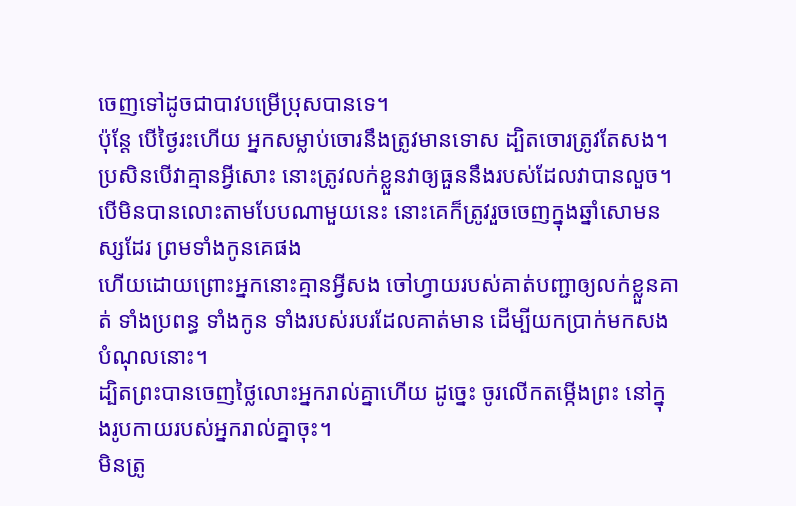ចេញទៅដូចជាបាវបម្រើប្រុសបានទេ។
ប៉ុន្ដែ បើថ្ងៃរះហើយ អ្នកសម្លាប់ចោរនឹងត្រូវមានទោស ដ្បិតចោរត្រូវតែសង។ ប្រសិនបើវាគ្មានអ្វីសោះ នោះត្រូវលក់ខ្លួនវាឲ្យធួននឹងរបស់ដែលវាបានលួច។
បើមិនបានលោះតាមបែបណាមួយនេះ នោះគេក៏ត្រូវរួចចេញក្នុងឆ្នាំសោមនស្សដែរ ព្រមទាំងកូនគេផង
ហើយដោយព្រោះអ្នកនោះគ្មានអ្វីសង ចៅហ្វាយរបស់គាត់បញ្ជាឲ្យលក់ខ្លួនគាត់ ទាំងប្រពន្ធ ទាំងកូន ទាំងរបស់របរដែលគាត់មាន ដើម្បីយកប្រាក់មកសងបំណុលនោះ។
ដ្បិតព្រះបានចេញថ្លៃលោះអ្នករាល់គ្នាហើយ ដូច្នេះ ចូរលើកតម្កើងព្រះ នៅក្នុងរូបកាយរបស់អ្នករាល់គ្នាចុះ។
មិនត្រូ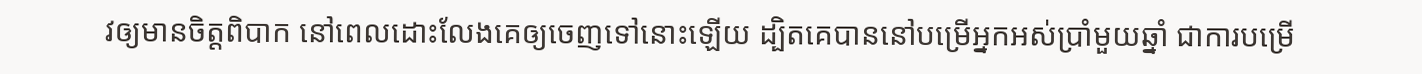វឲ្យមានចិត្តពិបាក នៅពេលដោះលែងគេឲ្យចេញទៅនោះឡើយ ដ្បិតគេបាននៅបម្រើអ្នកអស់ប្រាំមួយឆ្នាំ ជាការបម្រើ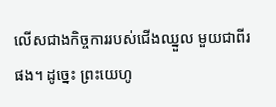លើសជាងកិច្ចការរបស់ជើងឈ្នួល មួយជាពីរផង។ ដូច្នេះ ព្រះយេហូ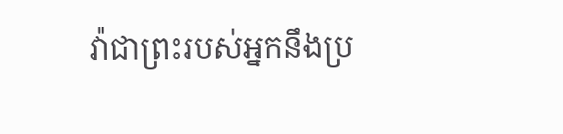វ៉ាជាព្រះរបស់អ្នកនឹងប្រ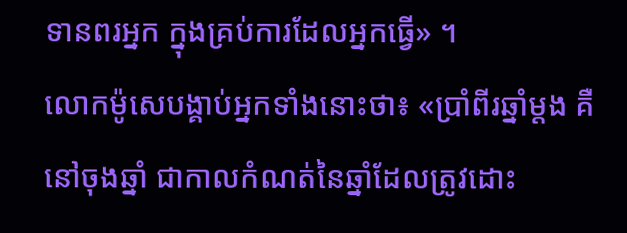ទានពរអ្នក ក្នុងគ្រប់ការដែលអ្នកធ្វើ» ។
លោកម៉ូសេបង្គាប់អ្នកទាំងនោះថា៖ «ប្រាំពីរឆ្នាំម្ដង គឺនៅចុងឆ្នាំ ជាកាលកំណត់នៃឆ្នាំដែលត្រូវដោះ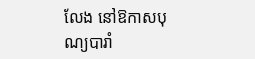លែង នៅឱកាសបុណ្យបារាំ